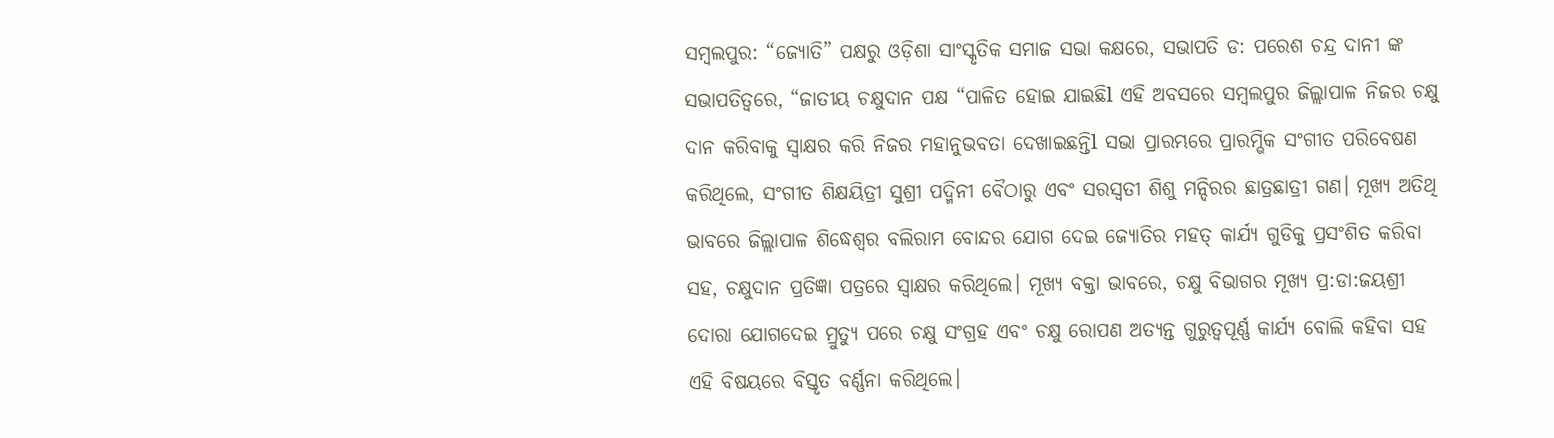ସମ୍ବଲପୁର: “ଜ୍ୟୋତି” ପକ୍ଷରୁ ଓଡ଼ିଶା ସାଂସ୍କୃତିକ ସମାଜ ସଭା କକ୍ଷରେ, ସଭାପତି ଡ: ପରେଶ ଚନ୍ଦ୍ର ଦାନୀ ଙ୍କ ସଭାପତିତ୍ୱରେ, “ଜାତୀୟ ଚକ୍ଷୁଦାନ ପକ୍ଷ “ପାଳିତ ହୋଇ ଯାଇଛିl ଏହି ଅବସରେ ସମ୍ବଲପୁର ଜିଲ୍ଲାପାଳ ନିଜର ଚକ୍ଷୁ ଦାନ କରିବାକୁ ସ୍ଵାକ୍ଷର କରି ନିଜର ମହାନୁଭବତା ଦେଖାଇଛନ୍ତିl ସଭା ପ୍ରାରମ୍ଭରେ ପ୍ରାରମ୍ଭିକ ସଂଗୀତ ପରିବେଷଣ କରିଥିଲେ, ସଂଗୀତ ଶିକ୍ଷୟିତ୍ରୀ ସୁଶ୍ରୀ ପଦ୍ମିନୀ ବୈଠାରୁ ଏବଂ ସରସ୍ଵତୀ ଶିଶୁ ମନ୍ଦିରର ଛାତ୍ରଛାତ୍ରୀ ଗଣ। ମୂଖ୍ଯ ଅତିଥି ଭାବରେ ଜିଲ୍ଲାପାଳ ଶିଦ୍ଧେଶ୍ୱର ବଲିରାମ ବୋନ୍ଦର ଯୋଗ ଦେଇ ଜ୍ୟୋତିର ମହତ୍ କାର୍ଯ୍ୟ ଗୁଡିକୁ ପ୍ରସଂଶିତ କରିବା ସହ, ଚକ୍ଷୁଦାନ ପ୍ରତିଜ୍ଞା ପତ୍ରରେ ସ୍ୱାକ୍ଷର କରିଥିଲେ। ମୂଖ୍ଯ ବକ୍ତା ଭାବରେ, ଚକ୍ଷୁ ବିଭାଗର ମୂଖ୍ଯ ପ୍ର:ଡା:ଜୟଶ୍ରୀ ଦୋରା ଯୋଗଦେଇ ମ୍ରୁତ୍ୟୁ ପରେ ଚକ୍ଷୁ ସଂଗ୍ରହ ଏବଂ ଚକ୍ଷୁ ରୋପଣ ଅତ୍ୟନ୍ତ ଗୁରୁତ୍ବପୂର୍ଣ୍ଣ କାର୍ଯ୍ୟ ବୋଲି କହିବା ସହ ଏହି ବିଷୟରେ ବିସ୍ତୃତ ବର୍ଣ୍ଣନା କରିଥିଲେ।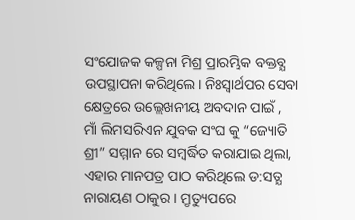ସଂଯୋଜକ କଳ୍ପନା ମିଶ୍ର ପ୍ରାରମ୍ଭିକ ବକ୍ତବ୍ଯ ଉପସ୍ଥାପନା କରିଥିଲେ। ନିଃସ୍ୱାର୍ଥପର ସେବା କ୍ଷେତ୍ରରେ ଉଲ୍ଲେଖନୀୟ ଅବଦାନ ପାଇଁ ,
ମାଁ ଲିମସରିଏନ ଯୁବକ ସଂଘ କୁ “ଜ୍ୟୋତି ଶ୍ରୀ” ସମ୍ମାନ ରେ ସମ୍ବର୍ଦ୍ଧିତ କରାଯାଇ ଥିଲା, ଏହାର ମାନପତ୍ର ପାଠ କରିଥିଲେ ଡ:ସତ୍ଯ ନାରାୟଣ ଠାକୁର। ମ୍ରୃତ୍ୟୁପରେ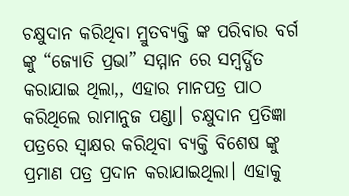ଚକ୍ଷୁଦାନ କରିଥିବା ମ୍ରୁତବ୍ୟକ୍ତି ଙ୍କ ପରିବାର ବର୍ଗ ଙ୍କୁ “ଜ୍ୟୋତି ପ୍ରଭା” ସମ୍ମାନ ରେ ସମ୍ବର୍ଦ୍ଧିତ କରାଯାଇ ଥିଲା,, ଏହାର ମାନପତ୍ର ପାଠ କରିଥିଲେ ରାମାନୁଜ ପଣ୍ଡା। ଚକ୍ଷୁଦାନ ପ୍ରତିଜ୍ଞା ପତ୍ରରେ ସ୍ୱାକ୍ଷର କରିଥିବା ବ୍ୟକ୍ତି ବିଶେଷ ଙ୍କୁ ପ୍ରମାଣ ପତ୍ର ପ୍ରଦାନ କରାଯାଇଥିଲା। ଏହାକୁ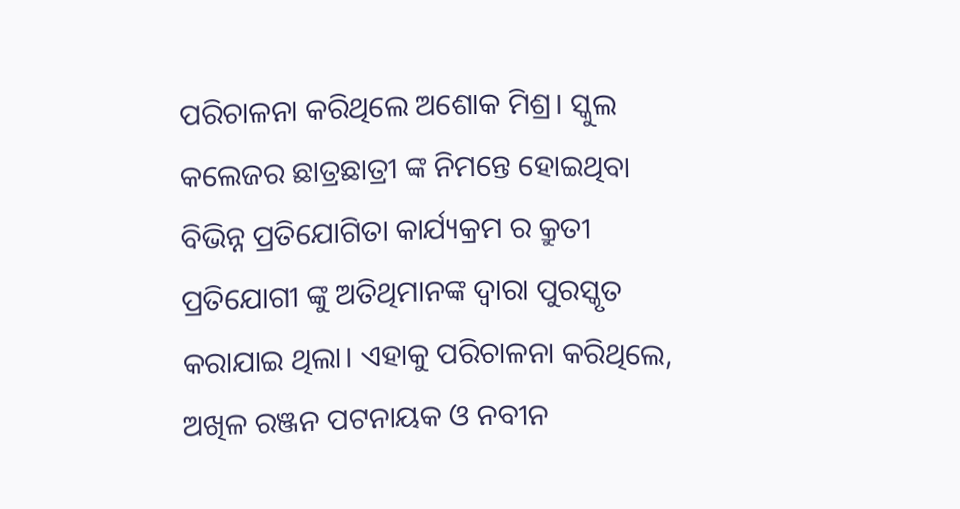ପରିଚାଳନା କରିଥିଲେ ଅଶୋକ ମିଶ୍ର। ସ୍କୁଲ କଲେଜର ଛାତ୍ରଛାତ୍ରୀ ଙ୍କ ନିମନ୍ତେ ହୋଇଥିବା ବିଭିନ୍ନ ପ୍ରତିଯୋଗିତା କାର୍ଯ୍ୟକ୍ରମ ର କ୍ରୁତୀ ପ୍ରତିଯୋଗୀ ଙ୍କୁ ଅତିଥିମାନଙ୍କ ଦ୍ବାରା ପୁରସ୍କୃତ କରାଯାଇ ଥିଲା। ଏହାକୁ ପରିଚାଳନା କରିଥିଲେ, ଅଖିଳ ରଞ୍ଜନ ପଟନାୟକ ଓ ନବୀନ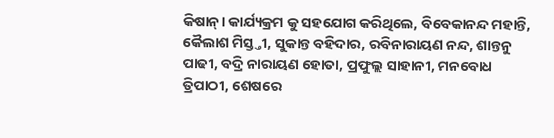କିଷାନ୍। କାର୍ଯ୍ୟକ୍ରମ କୁ ସହଯୋଗ କରିଥିଲେ, ବିବେକାନନ୍ଦ ମହାନ୍ତି, କୈଲାଶ ମିସ୍ତ୍ତୀ, ସୁକାନ୍ତ ବହିଦାର, ରବିନାରାୟଣ ନନ୍ଦ, ଶାନ୍ତନୁ ପାଢୀ, ବଦ୍ରି ନାରାୟଣ ହୋତା, ପ୍ରଫୁଲ୍ଲ ସାହାନୀ, ମନବୋଧ ତ୍ରିପାଠୀ, ଶେଷରେ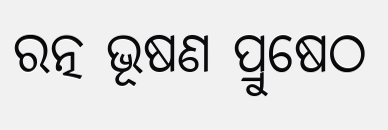ରତ୍ନ ଭୂଷଣ ପ୍ରୁଷେଠ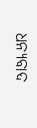ଧନ୍ଯବାଦ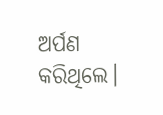ଅର୍ପଣ କରିଥିଲେ।